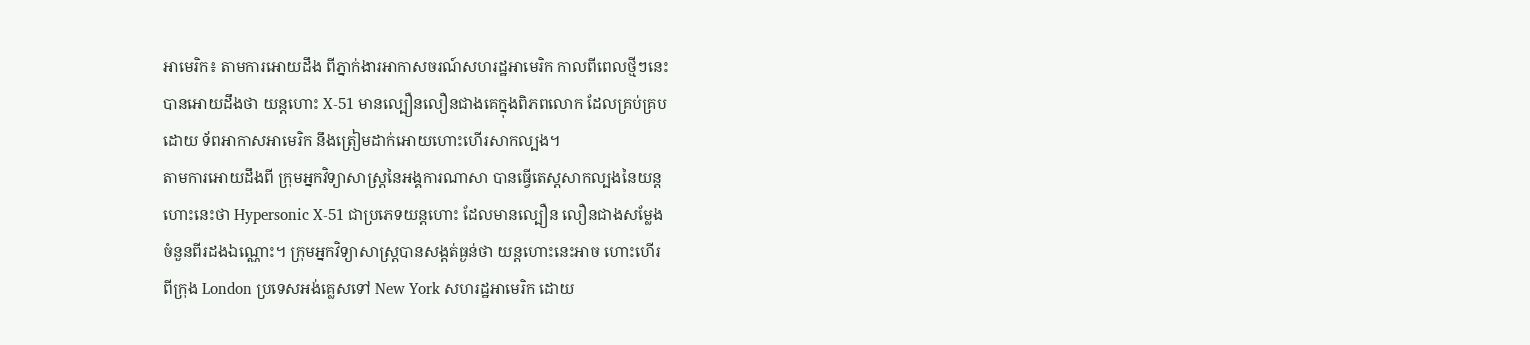អាមេរិក៖ តាមការអោយដឹង ពីភ្នាក់ងារអាកាសចរណ៍សហរដ្ឋអាមេរិក កាលពីពេលថ្មីៗនេះ
បានអោយដឹងថា យន្ដហោះ X-51 មានល្បឿនលឿនជាងគេក្នុងពិភពលោក ដែលគ្រប់គ្រប
ដោយ ទ័ពអាកាសអាមេរិក នឹងត្រៀមដាក់អោយហោះហើរសាកល្បង។
តាមការអោយដឹងពី ក្រុមអ្នកវិទ្យាសាស្រ្ដនៃអង្គការណាសា បានធ្វើតេស្ដសាកល្បងនៃយន្ដ
ហោះនេះថា Hypersonic X-51 ជាប្រភេទយន្ដហោះ ដែលមានល្បឿន លឿនជាងសម្លែង
ចំនួនពីរដងឯណ្ណោះ។ ក្រុមអ្នកវិទ្យាសាស្រ្ដបានសង្ដត់ធ្ងន់ថា យន្ដហោះនេះអាច ហោះហើរ
ពីក្រុង London ប្រទេសអង់គ្លេសទៅ New York សហរដ្ឋអាមេរិក ដោយ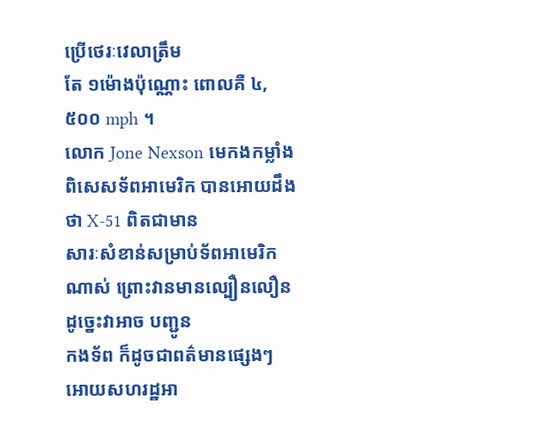ប្រើថេរៈវេលាត្រឹម
តែ ១ម៉ោងប៉ុណ្ណោះ ពោលគឺ ៤,៥០០ mph ។
លោក Jone Nexson មេកងកម្លាំងពិសេសទ័ពអាមេរិក បានអោយដឹងថា X-51 ពិតជាមាន
សារៈសំខាន់សម្រាប់ទ័ពអាមេរិកណាស់ ព្រោះវានមានល្បឿនលឿន ដូច្នេះវាអាច បញ្ជូន
កងទ័ព ក៏ដូចជាពត៌មានផ្សេងៗ អោយសហរដ្ឋអា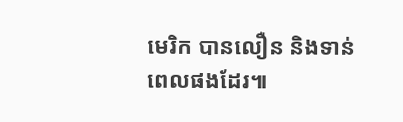មេរិក បានលឿន និងទាន់ពេលផងដែរ៕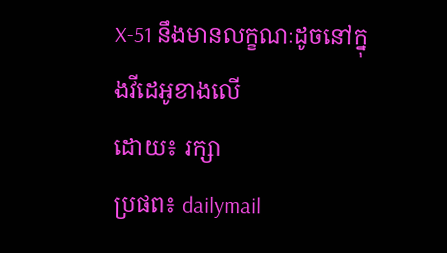X-51 នឹងមានលក្ខណៈដូចនៅក្នុងវីដេអូខាងលើ
ដោយ៖ រក្សា
ប្រផព៖ dailymail